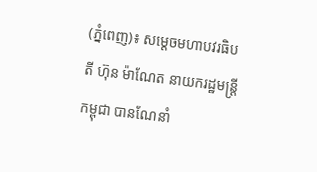(ភ្នំពេញ)៖ សម្តេចមហាបវរធិបតី ហ៊ុន ម៉ាណែត នាយករដ្ឋមន្ត្រីកម្ពុជា បានណែនាំ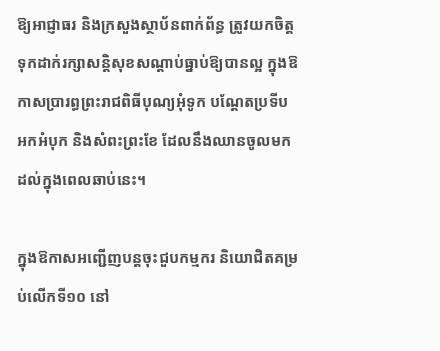ឱ្យអាជ្ញាធរ និងក្រសួងស្ថាប័នពាក់ព័ន្ធ ត្រូវយកចិត្តទុកដាក់រក្សាសន្តិសុខសណ្តាប់ធ្នាប់ឱ្យបានល្អ ក្នុងឱកាសប្រារព្ធព្រះរាជពិធីបុណ្យអុំទូក បណ្តែតប្រទីប អកអំបុក និងសំពះព្រះខែ ដែលនឹងឈានចូលមកដល់ក្នុងពេលឆាប់នេះ។

ក្នុងឱកាសអញ្ជើញបន្តចុះជួបកម្មករ និយោជិតគម្រប់លើកទី១០ នៅ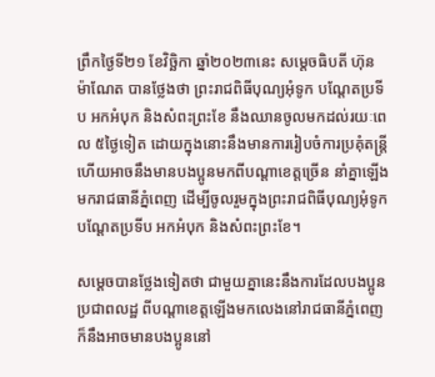ព្រឹកថ្ងៃទី២១ ខែវិច្ឆិកា ឆ្នាំ២០២៣នេះ សម្តេចធិបតី ហ៊ុន ម៉ាណែត បានថ្លែងថា ព្រះរាជពិធីបុណ្យអុំទូក បណ្តែតប្រទីប អកអំបុក និងសំពះព្រះខែ នឹងឈានចូលមកដល់រយៈពេល ៥ថ្ងៃទៀត ដោយក្នុងនោះនឹងមានការរៀបចំការប្រគុំតន្រ្ដី ហើយអាចនឹងមានបងប្អូនមកពីបណ្តាខេត្តច្រើន នាំគ្នាឡើងមករាជធានីភ្នំពេញ ដើម្បីចូលរួមក្នុងព្រះរាជពិធីបុណ្យអុំទូក បណ្តែតប្រទីប អកអំបុក និងសំពះព្រះខែ។

សម្តេចបានថ្លែងទៀតថា ជាមួយគ្នានេះនឹងការដែលបងប្អូនប្រជាពលដ្ឋ ពីបណ្តាខេត្តឡើងមកលេងនៅរាជធានីភ្នំពេញ ក៏នឹងអាចមានបងប្អូននៅ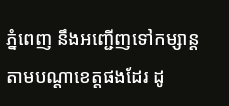ភ្នំពេញ នឹងអញ្ជើញទៅកម្សាន្តតាមបណ្ដាខេត្តផងដែរ ដូ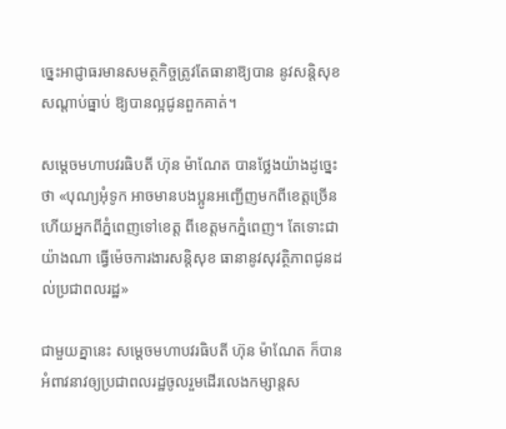ច្នេះអាជ្ញាធរមានសមត្ថកិច្ចត្រូវតែធានាឱ្យបាន នូវសន្តិសុខសណ្តាប់ធ្នាប់ ឱ្យបានល្អជូនពួកគាត់។

សម្តេចមហាបវរធិបតី ហ៊ុន ម៉ាណែត បានថ្លែងយ៉ាងដូច្នេះថា «បុណ្យអុំទូក អាចមានបងប្អូនអញ្ជើញមកពីខេត្តច្រើន ហើយអ្នកពីភ្នំពេញទៅខេត្ត ពីខេត្តមកភ្នំពេញ។ តែទោះជាយ៉ាងណា ធ្វើម៉េចការងារសន្តិសុខ ធានានូវសុវត្ថិភាពជូនដល់ប្រជាពលរដ្ឋ»

ជាមួយគ្នានេះ សម្តេចមហាបវរធិបតី ហ៊ុន ម៉ាណែត ក៏បានអំពាវនាវឲ្យប្រជាពលរដ្ឋចូលរួមដើរលេងកម្សាន្តស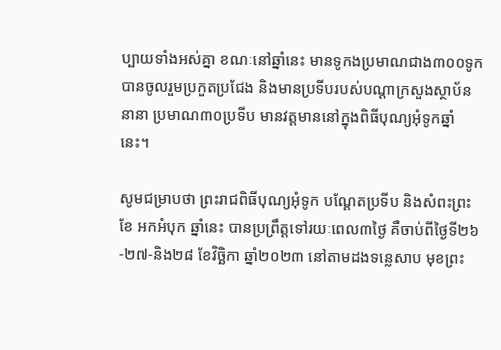ប្បាយទាំងអស់គ្នា ខណៈនៅឆ្នាំនេះ មានទូកងប្រមាណជាង៣០០ទូកបានចូលរួមប្រកួតប្រជែង និងមានប្រទីបរបស់បណ្តាក្រសួងស្ថាប័ននានា ប្រមាណ៣០ប្រទីប មានវត្តមាននៅក្នុងពិធីបុណ្យអុំទូកឆ្នាំនេះ។

សូមជម្រាបថា ព្រះរាជពិធីបុណ្យអុំទូក បណ្ដែតប្រទីប និងសំពះព្រះខែ អកអំបុក ឆ្នាំនេះ បានប្រព្រឹត្តទៅរយៈពេល៣ថ្ងៃ គឺចាប់ពីថ្ងៃទី២៦-២៧-និង២៨ ខែវិច្ឆិកា ឆ្នាំ២០២៣ នៅតាមដងទន្លេសាប មុខព្រះ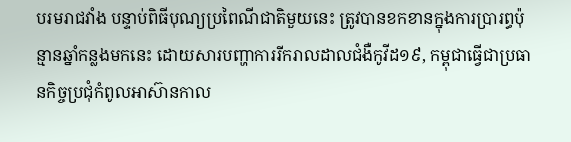បរមរាជវាំង បន្ទាប់ពិធីបុណ្យប្រពៃណីជាតិមួយនេះ ត្រូវបានខកខានក្នុងការប្រារព្ធប៉ុន្មានឆ្នាំកន្លងមកនេះ ដោយសារបញ្ហាការរីករាលដាលជំងឺកូវីដ១៩, កម្ពុជាធ្វើជាប្រធានកិច្ចប្រជុំកំពូលអាស៊ានកាល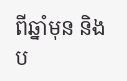ពីឆ្នាំមុន និងប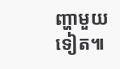ញ្ហាមួយទៀត៕